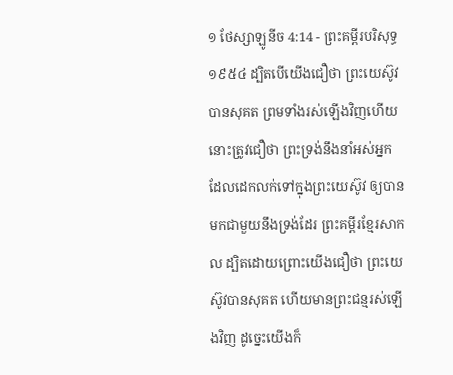១ ថែស្សាឡូនីច 4:14 - ព្រះគម្ពីរបរិសុទ្ធ ១៩៥៤ ដ្បិតបើយើងជឿថា ព្រះយេស៊ូវបានសុគត ព្រមទាំងរស់ឡើងវិញហើយ នោះត្រូវជឿថា ព្រះទ្រង់នឹងនាំអស់អ្នក ដែលដេកលក់ទៅក្នុងព្រះយេស៊ូវ ឲ្យបានមកជាមួយនឹងទ្រង់ដែរ ព្រះគម្ពីរខ្មែរសាកល ដ្បិតដោយព្រោះយើងជឿថា ព្រះយេស៊ូវបានសុគត ហើយមានព្រះជន្មរស់ឡើងវិញ ដូច្នេះយើងក៏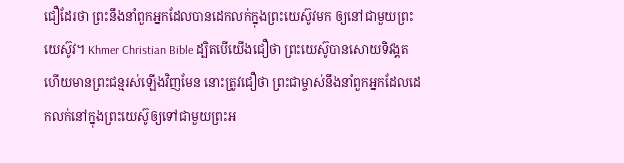ជឿដែរថា ព្រះនឹងនាំពួកអ្នកដែលបានដេកលក់ក្នុងព្រះយេស៊ូវមក ឲ្យនៅជាមួយព្រះយេស៊ូវ។ Khmer Christian Bible ដ្បិតបើយើងជឿថា ព្រះយេស៊ូបានសោយទិវង្គត ហើយមានព្រះជន្មរស់ឡើងវិញមែន នោះត្រូវជឿថា ព្រះជាម្ចាស់នឹងនាំពួកអ្នកដែលដេកលក់នៅក្នុងព្រះយេស៊ូឲ្យទៅជាមួយព្រះអ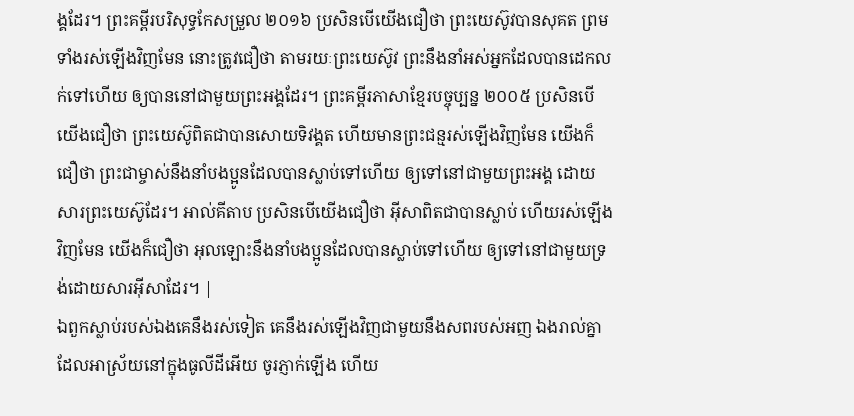ង្គដែរ។ ព្រះគម្ពីរបរិសុទ្ធកែសម្រួល ២០១៦ ប្រសិនបើយើងជឿថា ព្រះយេស៊ូវបានសុគត ព្រមទាំងរស់ឡើងវិញមែន នោះត្រូវជឿថា តាមរយៈព្រះយេស៊ូវ ព្រះនឹងនាំអស់អ្នកដែលបានដេកលក់ទៅហើយ ឲ្យបាននៅជាមួយព្រះអង្គដែរ។ ព្រះគម្ពីរភាសាខ្មែរបច្ចុប្បន្ន ២០០៥ ប្រសិនបើយើងជឿថា ព្រះយេស៊ូពិតជាបានសោយទិវង្គត ហើយមានព្រះជន្មរស់ឡើងវិញមែន យើងក៏ជឿថា ព្រះជាម្ចាស់នឹងនាំបងប្អូនដែលបានស្លាប់ទៅហើយ ឲ្យទៅនៅជាមួយព្រះអង្គ ដោយសារព្រះយេស៊ូដែរ។ អាល់គីតាប ប្រសិនបើយើងជឿថា អ៊ីសាពិតជាបានស្លាប់ ហើយរស់ឡើងវិញមែន យើងក៏ជឿថា អុលឡោះនឹងនាំបងប្អូនដែលបានស្លាប់ទៅហើយ ឲ្យទៅនៅជាមួយទ្រង់ដោយសារអ៊ីសាដែរ។ |
ឯពួកស្លាប់របស់ឯងគេនឹងរស់ទៀត គេនឹងរស់ឡើងវិញជាមួយនឹងសពរបស់អញ ឯងរាល់គ្នាដែលអាស្រ័យនៅក្នុងធូលីដីអើយ ចូរភ្ញាក់ឡើង ហើយ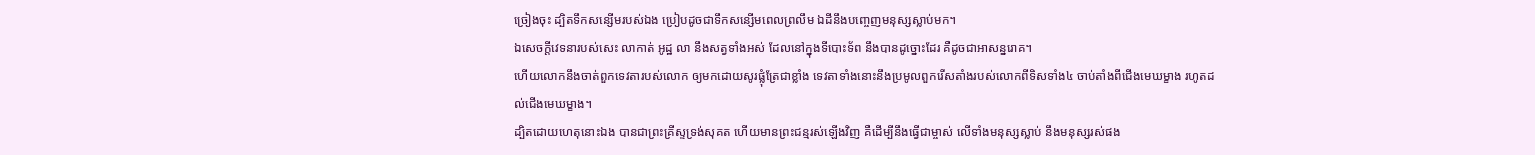ច្រៀងចុះ ដ្បិតទឹកសន្សើមរបស់ឯង ប្រៀបដូចជាទឹកសន្សើមពេលព្រលឹម ឯដីនឹងបញ្ចេញមនុស្សស្លាប់មក។
ឯសេចក្ដីវេទនារបស់សេះ លាកាត់ អូដ្ឋ លា នឹងសត្វទាំងអស់ ដែលនៅក្នុងទីបោះទ័ព នឹងបានដូច្នោះដែរ គឺដូចជាអាសន្នរោគ។
ហើយលោកនឹងចាត់ពួកទេវតារបស់លោក ឲ្យមកដោយសូរផ្លុំត្រែជាខ្លាំង ទេវតាទាំងនោះនឹងប្រមូលពួករើសតាំងរបស់លោកពីទិសទាំង៤ ចាប់តាំងពីជើងមេឃម្ខាង រហូតដល់ជើងមេឃម្ខាង។
ដ្បិតដោយហេតុនោះឯង បានជាព្រះគ្រីស្ទទ្រង់សុគត ហើយមានព្រះជន្មរស់ឡើងវិញ គឺដើម្បីនឹងធ្វើជាម្ចាស់ លើទាំងមនុស្សស្លាប់ នឹងមនុស្សរស់ផង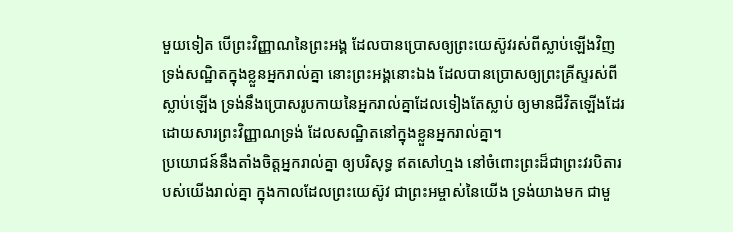មួយទៀត បើព្រះវិញ្ញាណនៃព្រះអង្គ ដែលបានប្រោសឲ្យព្រះយេស៊ូវរស់ពីស្លាប់ឡើងវិញ ទ្រង់សណ្ឋិតក្នុងខ្លួនអ្នករាល់គ្នា នោះព្រះអង្គនោះឯង ដែលបានប្រោសឲ្យព្រះគ្រីស្ទរស់ពីស្លាប់ឡើង ទ្រង់នឹងប្រោសរូបកាយនៃអ្នករាល់គ្នាដែលទៀងតែស្លាប់ ឲ្យមានជីវិតឡើងដែរ ដោយសារព្រះវិញ្ញាណទ្រង់ ដែលសណ្ឋិតនៅក្នុងខ្លួនអ្នករាល់គ្នា។
ប្រយោជន៍នឹងតាំងចិត្តអ្នករាល់គ្នា ឲ្យបរិសុទ្ធ ឥតសៅហ្មង នៅចំពោះព្រះដ៏ជាព្រះវរបិតារបស់យើងរាល់គ្នា ក្នុងកាលដែលព្រះយេស៊ូវ ជាព្រះអម្ចាស់នៃយើង ទ្រង់យាងមក ជាមួ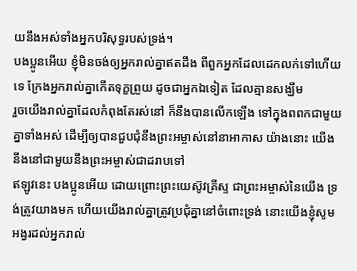យនឹងអស់ទាំងអ្នកបរិសុទ្ធរបស់ទ្រង់។
បងប្អូនអើយ ខ្ញុំមិនចង់ឲ្យអ្នករាល់គ្នាឥតដឹង ពីពួកអ្នកដែលដេកលក់ទៅហើយទេ ក្រែងអ្នករាល់គ្នាកើតទុក្ខព្រួយ ដូចជាអ្នកឯទៀត ដែលគ្មានសង្ឃឹម
រួចយើងរាល់គ្នាដែលកំពុងតែរស់នៅ ក៏នឹងបានលើកឡើង ទៅក្នុងពពកជាមួយគ្នាទាំងអស់ ដើម្បីឲ្យបានជួបជុំនឹងព្រះអម្ចាស់នៅនាអាកាស យ៉ាងនោះ យើងនឹងនៅជាមួយនឹងព្រះអម្ចាស់ជាដរាបទៅ
ឥឡូវនេះ បងប្អូនអើយ ដោយព្រោះព្រះយេស៊ូវគ្រីស្ទ ជាព្រះអម្ចាស់នៃយើង ទ្រង់ត្រូវយាងមក ហើយយើងរាល់គ្នាត្រូវប្រជុំគ្នានៅចំពោះទ្រង់ នោះយើងខ្ញុំសូមអង្វរដល់អ្នករាល់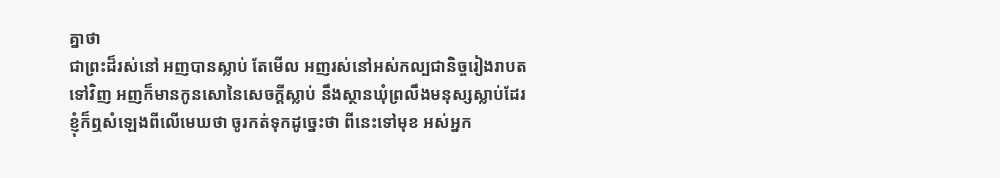គ្នាថា
ជាព្រះដ៏រស់នៅ អញបានស្លាប់ តែមើល អញរស់នៅអស់កល្បជានិច្ចរៀងរាបតទៅវិញ អញក៏មានកូនសោនៃសេចក្ដីស្លាប់ នឹងស្ថានឃុំព្រលឹងមនុស្សស្លាប់ដែរ
ខ្ញុំក៏ឮសំឡេងពីលើមេឃថា ចូរកត់ទុកដូច្នេះថា ពីនេះទៅមុខ អស់អ្នក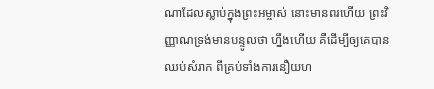ណាដែលស្លាប់ក្នុងព្រះអម្ចាស់ នោះមានពរហើយ ព្រះវិញ្ញាណទ្រង់មានបន្ទូលថា ហ្នឹងហើយ គឺដើម្បីឲ្យគេបានឈប់សំរាក ពីគ្រប់ទាំងការនឿយហ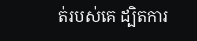ត់របស់គេ ដ្បិតការ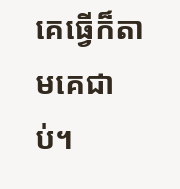គេធ្វើក៏តាមគេជាប់។